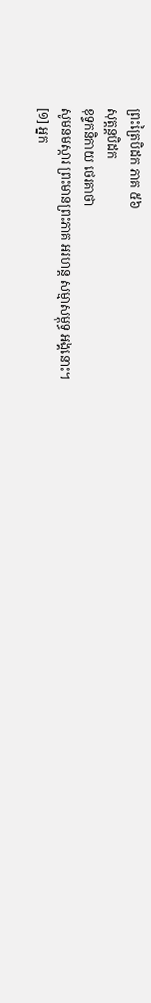ព្រះត្រៃបិដក ភាគ ៥៦
សុត្តន្តបិដក
ខុទ្ទកនិកាយ ថេរគាថា
សូមនមស្ការ ព្រះមានព្រះភាគ អរហន្ត សម្មាសម្ពុទ្ធ អង្គនោះ។
[១] អ្នក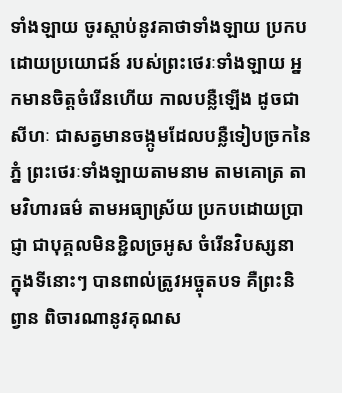ទាំងឡាយ ចូរស្តាប់នូវគាថាទាំងឡាយ ប្រកបដោយប្រយោជន៍ របស់ព្រះថេរៈទាំងឡាយ អ្នកមានចិត្តចំរើនហើយ កាលបន្លឺឡើង ដូចជាសីហៈ ជាសត្វមានចង្កូមដែលបន្លឺទៀបច្រកនៃភ្នំ ព្រះថេរៈទាំងឡាយតាមនាម តាមគោត្រ តាមវិហារធម៌ តាមអធ្យាស្រ័យ ប្រកបដោយប្រាជ្ញា ជាបុគ្គលមិនខ្ជិលច្រអូស ចំរើនវិបស្សនា ក្នុងទីនោះៗ បានពាល់ត្រូវអច្ចុតបទ គឺព្រះនិព្វាន ពិចារណានូវគុណស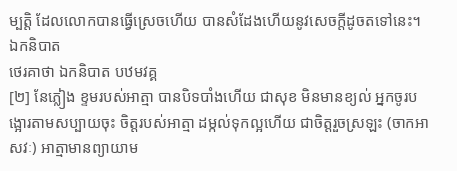ម្បត្តិ ដែលលោកបានធ្វើស្រេចហើយ បានសំដែងហើយនូវសេចក្តីដូចតទៅនេះ។
ឯកនិបាត
ថេរគាថា ឯកនិបាត បឋមវគ្គ
[២] នែភ្លៀង ខ្ទមរបស់អាត្មា បានបិទបាំងហើយ ជាសុខ មិនមានខ្យល់ អ្នកចូរបង្អោរតាមសប្បាយចុះ ចិត្តរបស់អាត្មា ដម្កល់ទុកល្អហើយ ជាចិត្តរួចស្រឡះ (ចាកអាសវៈ) អាត្មាមានព្យាយាម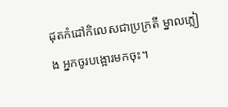ដុតកំដៅកិលេសជាប្រក្រតី ម្នាលភ្លៀង អ្នកចូរបង្អោរមកចុះ។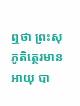ឮថា ព្រះសុភូតិត្ថេរមានអាយុ បា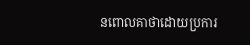នពោលគាថាដោយប្រការ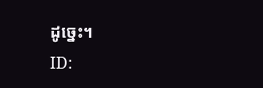ដូច្នេះ។
ID: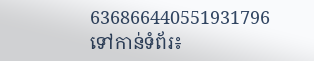636866440551931796
ទៅកាន់ទំព័រ៖